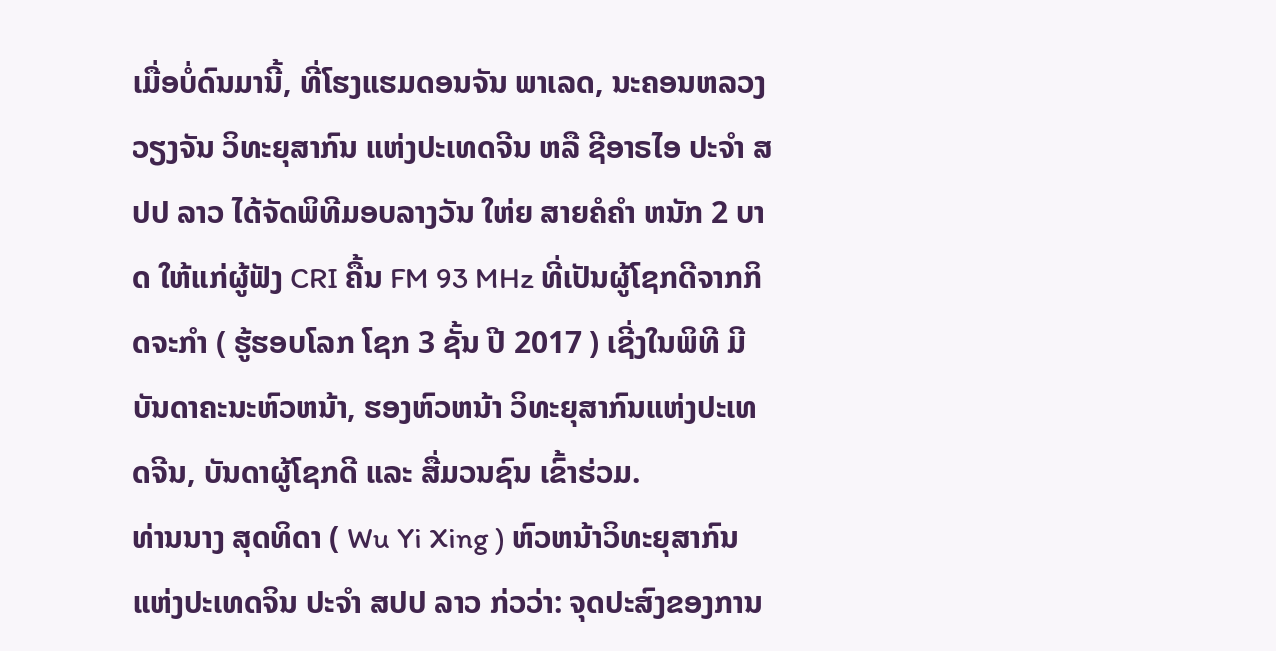ເມື່ອບໍ່ດົນມານີ້, ທີ່ໂຮງແຮມດອນຈັນ ພາເລດ, ນະຄອນຫລວງວຽງຈັນ ວິທະຍຸສາກົນ ແຫ່ງປະເທດຈີນ ຫລື ຊີອາຣໄອ ປະຈໍາ ສປປ ລາວ ໄດ້ຈັດພິທີມອບລາງວັນ ໃຫ່ຍ ສາຍຄໍຄໍາ ຫນັກ 2 ບາດ ໃຫ້ແກ່ຜູ້ຟັງ CRI ຄື້ນ FM 93 MHz ທີ່ເປັນຜູ້ໂຊກດີຈາກກິດຈະກໍາ ( ຮູ້ຮອບໂລກ ໂຊກ 3 ຊັ້ນ ປີ 2017 ) ເຊີ່ງໃນພິທີ ມີບັນດາຄະນະຫົວຫນ້າ, ຮອງຫົວຫນ້າ ວິທະຍຸສາກົນແຫ່ງປະເທດຈີນ, ບັນດາຜູ້ໂຊກດີ ແລະ ສື່ມວນຊົນ ເຂົ້າຮ່ວມ.
ທ່ານນາງ ສຸດທິດາ ( Wu Yi Xing ) ຫົວຫນ້າວິທະຍຸສາກົນແຫ່ງປະເທດຈິນ ປະຈໍາ ສປປ ລາວ ກ່ວວ່າ: ຈຸດປະສົງຂອງການ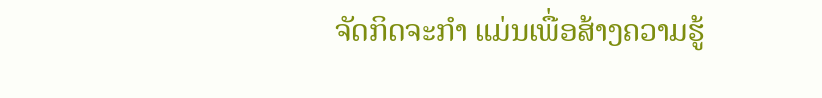ຈັດກິດຈະກໍາ ແມ່ນເພື່ອສ້າງຄວາມຮູ້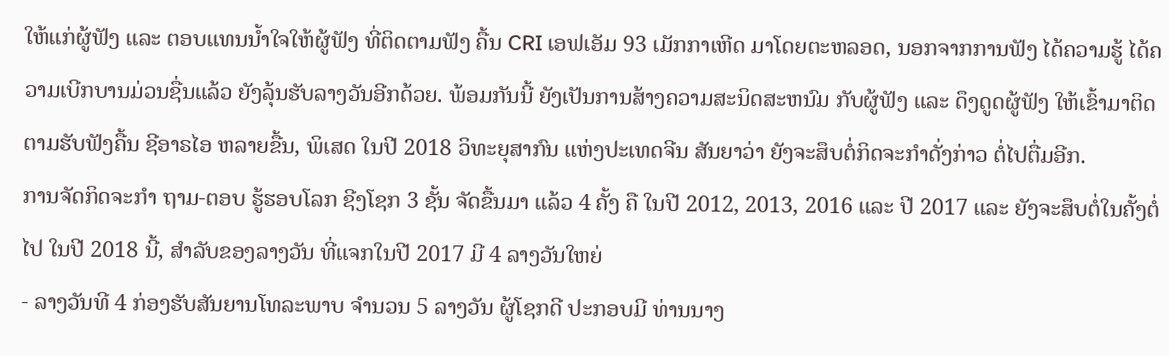ໃຫ້ແກ່ຜູ້ຟັງ ແລະ ຕອບແທນນໍ້າໃຈໃຫ້ຜູ້ຟັງ ທີ່ຕິດຕາມຟັງ ຄື້ນ CRI ເອຟເອັມ 93 ເມັກກາເຫີດ ມາໂດຍຕະຫລອດ, ນອກຈາກການຟັງ ໄດ້ຄວາມຮູ້ ໄດ້ຄວາມເບີກບານມ່ວນຊື່ນແລ້ວ ຍັງລຸ້ນຮັບລາງວັນອີກດ້ວຍ. ພ້ອມກັນນີ້ ຍັງເປັນການສ້າງຄວາມສະນິດສະຫນົມ ກັບຜູ້ຟັງ ແລະ ດຶງດູດຜູ້ຟັງ ໃຫ້ເຂົ້າມາຕິດຕາມຮັບຟັງຄື້ນ ຊີອາຣໄອ ຫລາຍຂື້ນ, ພິເສດ ໃນປີ 2018 ວິທະຍຸສາກົນ ແຫ່ງປະເທດຈີນ ສັນຍາວ່າ ຍັງຈະສຶບຕໍ່ກິດຈະກໍາດັ່ງກ່າວ ຕໍ່ໄປຕື່ມອີກ.
ການຈັດກິດຈະກໍາ ຖາມ-ຕອບ ຮູ້ຮອບໂລກ ຊີງໂຊກ 3 ຊັ້ນ ຈັດຂື້ນມາ ແລ້ວ 4 ຄັ້ງ ຄື ໃນປີ 2012, 2013, 2016 ແລະ ປີ 2017 ແລະ ຍັງຈະສຶບຕໍ່ໃນຄັ້ງຕໍ່ໄປ ໃນປີ 2018 ນີ້, ສໍາລັບຂອງລາງວັນ ທີ່ແຈກໃນປີ 2017 ມີ 4 ລາງວັນໃຫຍ່
- ລາງວັນທີ 4 ກ່ອງຮັບສັນຍານໂທລະພາບ ຈໍານວນ 5 ລາງວັນ ຜູ້ໂຊກດີ ປະກອບມີ ທ່ານນາງ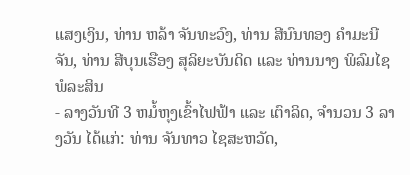ແສງເງິນ, ທ່ານ ຫລ້າ ຈັນທະວົງ, ທ່ານ ສີນົນທອງ ຄໍາມະນີຈັນ, ທ່ານ ສີບຸນເຮືອງ ສຸລິຍະບັນດິດ ແລະ ທ່ານນາງ ພິລົມໄຊ ພໍລະສິນ
- ລາງວັນທີ 3 ຫມໍ້ຫຸງເຂົ້າໄຟຟ້າ ແລະ ເຕົາລິດ, ຈໍານວນ 3 ລາງວັນ ໄດ້ແກ່: ທ່ານ ຈັນທາວ ໄຊສະຫວັດ,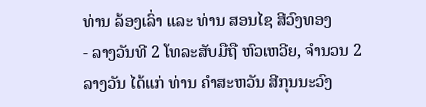ທ່ານ ລ້ອງເລົ່າ ແລະ ທ່ານ ສອນໄຊ ສີວົງທອງ
- ລາງວັນທີ 2 ໂທລະສັບມືຖື ຫົວເຫວີຍ, ຈໍານວນ 2 ລາງວັນ ໄດ້ແກ່ ທ່ານ ຄໍາສະຫວັນ ສີກຸນນະວົງ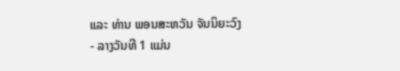ແລະ ທ່ານ ພອນສະຫວັນ ຈັນນິຍະວົງ
- ລາງວັນທີ 1 ແມ່ນ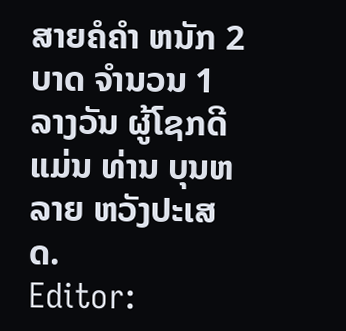ສາຍຄໍຄໍາ ຫນັກ 2 ບາດ ຈໍານວນ 1 ລາງວັນ ຜູ້ໂຊກດີ ແມ່ນ ທ່ານ ບຸນຫລາຍ ຫວັງປະເສດ.
Editor: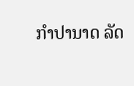ກຳປານາດ ລັດ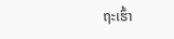ຖະເຮົ້າ